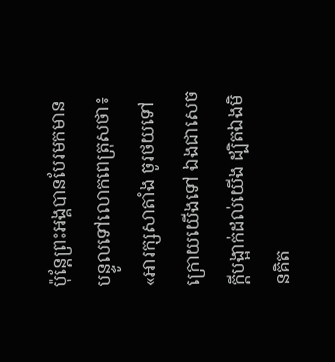ប៉ុន្ដែព្រះអង្គបានបែរមកមានបន្ទូលទៅលោកពេត្រុសថា៖ «អារក្សសាតាំង ចូរថយទៅក្រោយយើងទៅ ឯងជាសេចក្ដីបង្អាក់ដល់យើង ដ្បិតឯងមិនគិត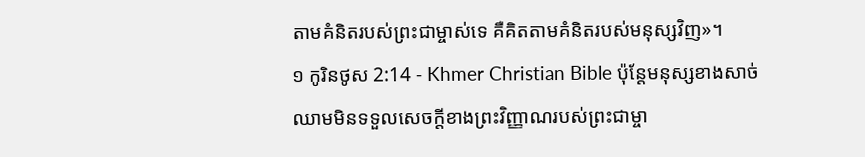តាមគំនិតរបស់ព្រះជាម្ចាស់ទេ គឺគិតតាមគំនិតរបស់មនុស្សវិញ»។
១ កូរិនថូស 2:14 - Khmer Christian Bible ប៉ុន្ដែមនុស្សខាងសាច់ឈាមមិនទទួលសេចក្ដីខាងព្រះវិញ្ញាណរបស់ព្រះជាម្ចា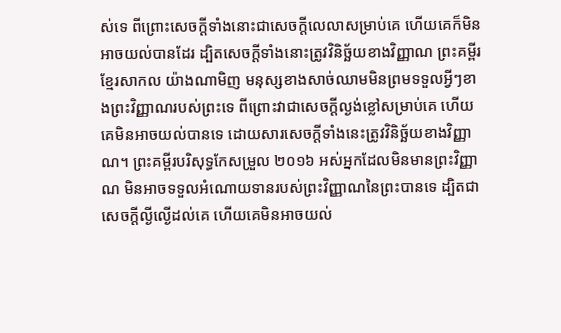ស់ទេ ពីព្រោះសេចក្ដីទាំងនោះជាសេចក្ដីលេលាសម្រាប់គេ ហើយគេក៏មិនអាចយល់បានដែរ ដ្បិតសេចក្ដីទាំងនោះត្រូវវិនិច្ឆ័យខាងវិញ្ញាណ ព្រះគម្ពីរខ្មែរសាកល យ៉ាងណាមិញ មនុស្សខាងសាច់ឈាមមិនព្រមទទួលអ្វីៗខាងព្រះវិញ្ញាណរបស់ព្រះទេ ពីព្រោះវាជាសេចក្ដីល្ងង់ខ្លៅសម្រាប់គេ ហើយគេមិនអាចយល់បានទេ ដោយសារសេចក្ដីទាំងនេះត្រូវវិនិច្ឆ័យខាងវិញ្ញាណ។ ព្រះគម្ពីរបរិសុទ្ធកែសម្រួល ២០១៦ អស់អ្នកដែលមិនមានព្រះវិញ្ញាណ មិនអាចទទួលអំណោយទានរបស់ព្រះវិញ្ញាណនៃព្រះបានទេ ដ្បិតជាសេចក្តីល្ងីល្ងើដល់គេ ហើយគេមិនអាចយល់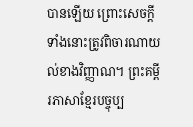បានឡើយ ព្រោះសេចក្តីទាំងនោះត្រូវពិចារណាយល់ខាងវិញ្ញាណ។ ព្រះគម្ពីរភាសាខ្មែរបច្ចុប្ប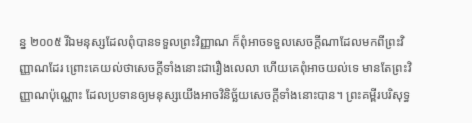ន្ន ២០០៥ រីឯមនុស្សដែលពុំបានទទួលព្រះវិញ្ញាណ ក៏ពុំអាចទទួលសេចក្ដីណាដែលមកពីព្រះវិញ្ញាណដែរ ព្រោះគេយល់ថាសេចក្ដីទាំងនោះជារឿងលេលា ហើយគេពុំអាចយល់ទេ មានតែព្រះវិញ្ញាណប៉ុណ្ណោះ ដែលប្រទានឲ្យមនុស្សយើងអាចវិនិច្ឆ័យសេចក្ដីទាំងនោះបាន។ ព្រះគម្ពីរបរិសុទ្ធ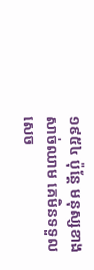១៩៥៤ ប៉ុន្តែ មនុស្សខាងសាច់ឈាម គេមិនទទួលសេច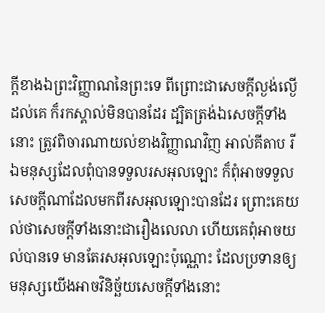ក្ដីខាងឯព្រះវិញ្ញាណនៃព្រះទេ ពីព្រោះជាសេចក្ដីល្ងង់ល្ងើដល់គេ ក៏រកស្គាល់មិនបានដែរ ដ្បិតត្រង់ឯសេចក្ដីទាំងនោះ ត្រូវពិចារណាយល់ខាងវិញ្ញាណវិញ អាល់គីតាប រីឯមនុស្សដែលពុំបានទទួលរសអុលឡោះ ក៏ពុំអាចទទួលសេចក្ដីណាដែលមកពីរសអុលឡោះបានដែរ ព្រោះគេយល់ថាសេចក្ដីទាំងនោះជារឿងលេលា ហើយគេពុំអាចយល់បានទេ មានតែរសអុលឡោះប៉ុណ្ណោះ ដែលប្រទានឲ្យមនុស្សយើងអាចវិនិច្ឆ័យសេចក្ដីទាំងនោះ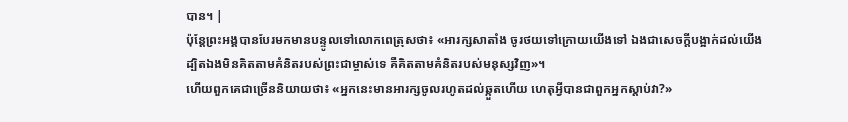បាន។ |
ប៉ុន្ដែព្រះអង្គបានបែរមកមានបន្ទូលទៅលោកពេត្រុសថា៖ «អារក្សសាតាំង ចូរថយទៅក្រោយយើងទៅ ឯងជាសេចក្ដីបង្អាក់ដល់យើង ដ្បិតឯងមិនគិតតាមគំនិតរបស់ព្រះជាម្ចាស់ទេ គឺគិតតាមគំនិតរបស់មនុស្សវិញ»។
ហើយពួកគេជាច្រើននិយាយថា៖ «អ្នកនេះមានអារក្សចូលរហូតដល់ឆ្កួតហើយ ហេតុអ្វីបានជាពួកអ្នកស្តាប់វា?»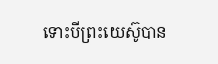ទោះបីព្រះយេស៊ូបាន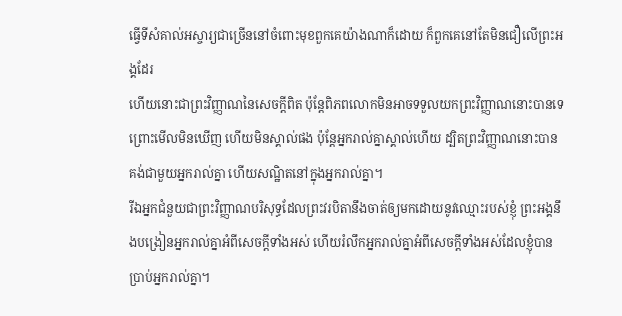ធ្វើទីសំគាល់អស្ចារ្យជាច្រើននៅចំពោះមុខពួកគេយ៉ាងណាក៏ដោយ ក៏ពួកគេនៅតែមិនជឿលើព្រះអង្គដែរ
ហើយនោះជាព្រះវិញ្ញាណនៃសេចក្ដីពិត ប៉ុន្ដែពិភពលោកមិនអាចទទួលយកព្រះវិញ្ញាណនោះបានទេ ព្រោះមើលមិនឃើញ ហើយមិនស្គាល់ផង ប៉ុន្ដែអ្នករាល់គ្នាស្គាល់ហើយ ដ្បិតព្រះវិញ្ញាណនោះបានគង់ជាមួយអ្នករាល់គ្នា ហើយសណ្ឋិតនៅក្នុងអ្នករាល់គ្នា។
រីឯអ្នកជំនួយជាព្រះវិញ្ញាណបរិសុទ្ធដែលព្រះវរបិតានឹងចាត់ឲ្យមកដោយនូវឈ្មោះរបស់ខ្ញុំ ព្រះអង្គនឹងបង្រៀនអ្នករាល់គ្នាអំពីសេចក្ដីទាំងអស់ ហើយរំលឹកអ្នករាល់គ្នាអំពីសេចក្ដីទាំងអស់ដែលខ្ញុំបានប្រាប់អ្នករាល់គ្នា។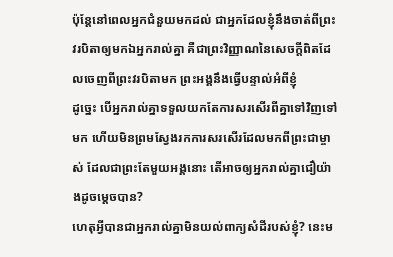ប៉ុន្ដែនៅពេលអ្នកជំនួយមកដល់ ជាអ្នកដែលខ្ញុំនឹងចាត់ពីព្រះវរបិតាឲ្យមកឯអ្នករាល់គ្នា គឺជាព្រះវិញ្ញាណនៃសេចក្ដីពិតដែលចេញពីព្រះវរបិតាមក ព្រះអង្គនឹងធ្វើបន្ទាល់អំពីខ្ញុំ
ដូច្នេះ បើអ្នករាល់គ្នាទទួលយកតែការសរសើរពីគ្នាទៅវិញទៅមក ហើយមិនព្រមស្វែងរកការសរសើរដែលមកពីព្រះជាម្ចាស់ ដែលជាព្រះតែមួយអង្គនោះ តើអាចឲ្យអ្នករាល់គ្នាជឿយ៉ាងដូចម្តេចបាន?
ហេតុអ្វីបានជាអ្នករាល់គ្នាមិនយល់ពាក្យសំដីរបស់ខ្ញុំ? នេះម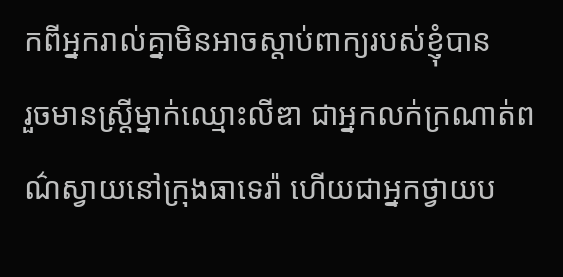កពីអ្នករាល់គ្នាមិនអាចស្តាប់ពាក្យរបស់ខ្ញុំបាន
រួចមានស្ដ្រីម្នាក់ឈ្មោះលីឌា ជាអ្នកលក់ក្រណាត់ពណ៌ស្វាយនៅក្រុងធាទេរ៉ា ហើយជាអ្នកថ្វាយប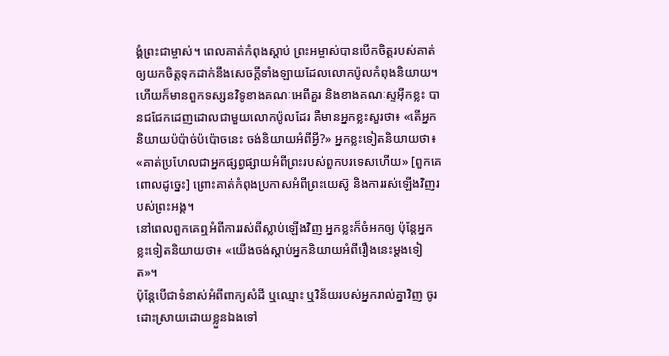ង្គំព្រះជាម្ចាស់។ ពេលគាត់កំពុងស្ដាប់ ព្រះអម្ចាស់បានបើកចិត្ដរបស់គាត់ឲ្យយកចិត្ដទុកដាក់នឹងសេចក្ដីទាំងឡាយដែលលោកប៉ូលកំពុងនិយាយ។
ហើយក៏មានពួកទស្សនវិទូខាងគណៈអេពីគួរ និងខាងគណៈស្ទអ៊ីកខ្លះ បានជជែកដេញដោលជាមួយលោកប៉ូលដែរ គឺមានអ្នកខ្លះសួរថា៖ «តើអ្នកនិយាយប៉ប៉ាច់ប៉ប៉ោចនេះ ចង់និយាយអំពីអ្វី?» អ្នកខ្លះទៀតនិយាយថា៖ «គាត់ប្រហែលជាអ្នកផ្សព្វផ្សាយអំពីព្រះរបស់ពួកបរទេសហើយ» [ពួកគេពោលដូច្នេះ] ព្រោះគាត់កំពុងប្រកាសអំពីព្រះយេស៊ូ និងការរស់ឡើងវិញរបស់ព្រះអង្គ។
នៅពេលពួកគេឮអំពីការរស់ពីស្លាប់ឡើងវិញ អ្នកខ្លះក៏ចំអកឲ្យ ប៉ុន្ដែអ្នកខ្លះទៀតនិយាយថា៖ «យើងចង់ស្ដាប់អ្នកនិយាយអំពីរឿងនេះម្ដងទៀត»។
ប៉ុន្ដែបើជាទំនាស់អំពីពាក្យសំដី ឬឈ្មោះ ឬវិន័យរបស់អ្នករាល់គ្នាវិញ ចូរដោះស្រាយដោយខ្លួនឯងទៅ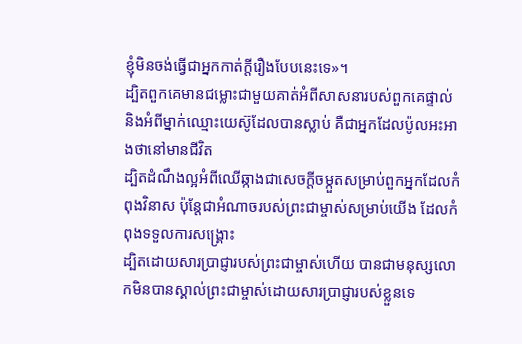ខ្ញុំមិនចង់ធ្វើជាអ្នកកាត់ក្ដីរឿងបែបនេះទេ»។
ដ្បិតពួកគេមានជម្លោះជាមួយគាត់អំពីសាសនារបស់ពួកគេផ្ទាល់ និងអំពីម្នាក់ឈ្មោះយេស៊ូដែលបានស្លាប់ គឺជាអ្នកដែលប៉ូលអះអាងថានៅមានជីវិត
ដ្បិតដំណឹងល្អអំពីឈើឆ្កាងជាសេចក្ដីចម្កួតសម្រាប់ពួកអ្នកដែលកំពុងវិនាស ប៉ុន្ដែជាអំណាចរបស់ព្រះជាម្ចាស់សម្រាប់យើង ដែលកំពុងទទួលការសង្គ្រោះ
ដ្បិតដោយសារប្រាជ្ញារបស់ព្រះជាម្ចាស់ហើយ បានជាមនុស្សលោកមិនបានស្គាល់ព្រះជាម្ចាស់ដោយសារប្រាជ្ញារបស់ខ្លួនទេ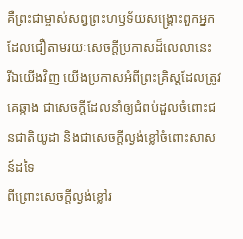គឺព្រះជាម្ចាស់សព្វព្រះហឫទ័យសង្គ្រោះពួកអ្នកដែលជឿតាមរយៈសេចក្ដីប្រកាសដ៏លេលានេះ
រីឯយើងវិញ យើងប្រកាសអំពីព្រះគ្រិស្ដដែលត្រូវគេឆ្កាង ជាសេចក្ដីដែលនាំឲ្យជំពប់ដួលចំពោះជនជាតិយូដា និងជាសេចក្ដីល្ងង់ខ្លៅចំពោះសាសន៍ដទៃ
ពីព្រោះសេចក្ដីល្ងង់ខ្លៅរ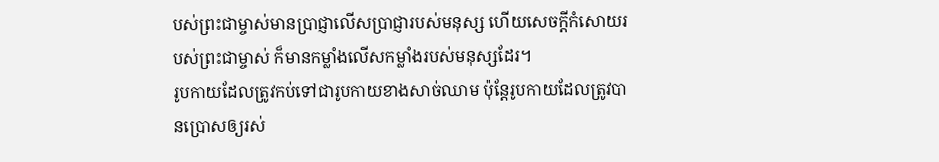បស់ព្រះជាម្ចាស់មានប្រាជ្ញាលើសប្រាជ្ញារបស់មនុស្ស ហើយសេចក្ដីកំសោយរបស់ព្រះជាម្ចាស់ ក៏មានកម្លាំងលើសកម្លាំងរបស់មនុស្សដែរ។
រូបកាយដែលត្រូវកប់ទៅជារូបកាយខាងសាច់ឈាម ប៉ុន្ដែរូបកាយដែលត្រូវបានប្រោសឲ្យរស់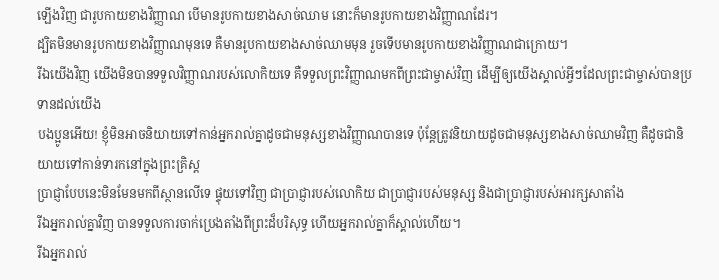ឡើងវិញ ជារូបកាយខាងវិញ្ញាណ បើមានរូបកាយខាងសាច់ឈាម នោះក៏មានរូបកាយខាងវិញ្ញាណដែរ។
ដ្បិតមិនមានរូបកាយខាងវិញ្ញាណមុនទេ គឺមានរូបកាយខាងសាច់ឈាមមុន រួចទើបមានរូបកាយខាងវិញ្ញាណជាក្រោយ។
រីឯយើងវិញ យើងមិនបានទទួលវិញ្ញាណរបស់លោកិយទេ គឺទទួលព្រះវិញ្ញាណមកពីព្រះជាម្ចាស់វិញ ដើម្បីឲ្យយើងស្គាល់អ្វីៗដែលព្រះជាម្ចាស់បានប្រទានដល់យើង
បងប្អូនអើយ! ខ្ញុំមិនអាចនិយាយទៅកាន់អ្នករាល់គ្នាដូចជាមនុស្សខាងវិញ្ញាណបានទេ ប៉ុន្ដែត្រូវនិយាយដូចជាមនុស្សខាងសាច់ឈាមវិញ គឺដូចជានិយាយទៅកាន់ទារកនៅក្នុងព្រះគ្រិស្ដ
ប្រាជ្ញាបែបនេះមិនមែនមកពីស្ថានលើទេ ផ្ទុយទៅវិញ ជាប្រាជ្ញារបស់លោកិយ ជាប្រាជ្ញារបស់មនុស្ស និងជាប្រាជ្ញារបស់អារក្សសាតាំង
រីឯអ្នករាល់គ្នាវិញ បានទទួលការចាក់ប្រេងតាំងពីព្រះដ៏បរិសុទ្ធ ហើយអ្នករាល់គ្នាក៏ស្គាល់ហើយ។
រីឯអ្នករាល់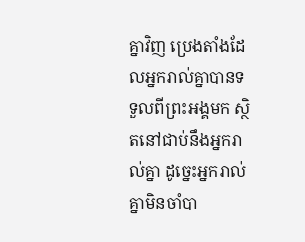គ្នាវិញ ប្រេងតាំងដែលអ្នករាល់គ្នាបានទទួលពីព្រះអង្គមក ស្ថិតនៅជាប់នឹងអ្នករាល់គ្នា ដូច្នេះអ្នករាល់គ្នាមិនចាំបា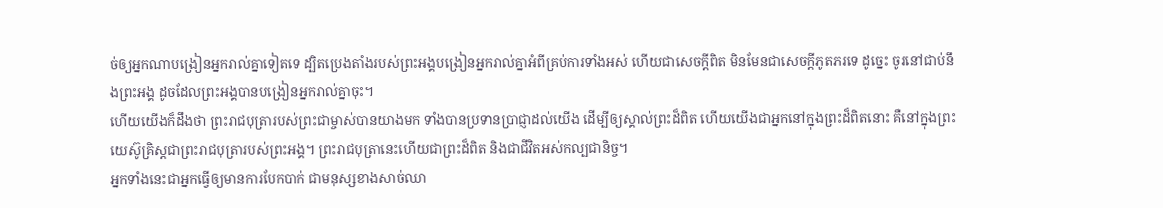ច់ឲ្យអ្នកណាបង្រៀនអ្នករាល់គ្នាទៀតទេ ដ្បិតប្រេងតាំងរបស់ព្រះអង្គបង្រៀនអ្នករាល់គ្នាអំពីគ្រប់ការទាំងអស់ ហើយជាសេចក្ដីពិត មិនមែនជាសេចក្ដីភូតភរទេ ដូច្នេះ ចូរនៅជាប់នឹងព្រះអង្គ ដូចដែលព្រះអង្គបានបង្រៀនអ្នករាល់គ្នាចុះ។
ហើយយើងក៏ដឹងថា ព្រះរាជបុត្រារបស់ព្រះជាម្ចាស់បានយាងមក ទាំងបានប្រទានប្រាជ្ញាដល់យើង ដើម្បីឲ្យស្គាល់ព្រះដ៏ពិត ហើយយើងជាអ្នកនៅក្នុងព្រះដ៏ពិតនោះ គឺនៅក្នុងព្រះយេស៊ូគ្រិស្ដជាព្រះរាជបុត្រារបស់ព្រះអង្គ។ ព្រះរាជបុត្រានេះហើយជាព្រះដ៏ពិត និងជាជីវិតអស់កល្បជានិច្ច។
អ្នកទាំងនេះជាអ្នកធ្វើឲ្យមានការបែកបាក់ ជាមនុស្សខាងសាច់ឈា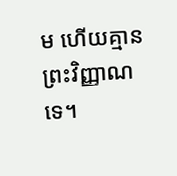ម ហើយគ្មានព្រះវិញ្ញាណទេ។